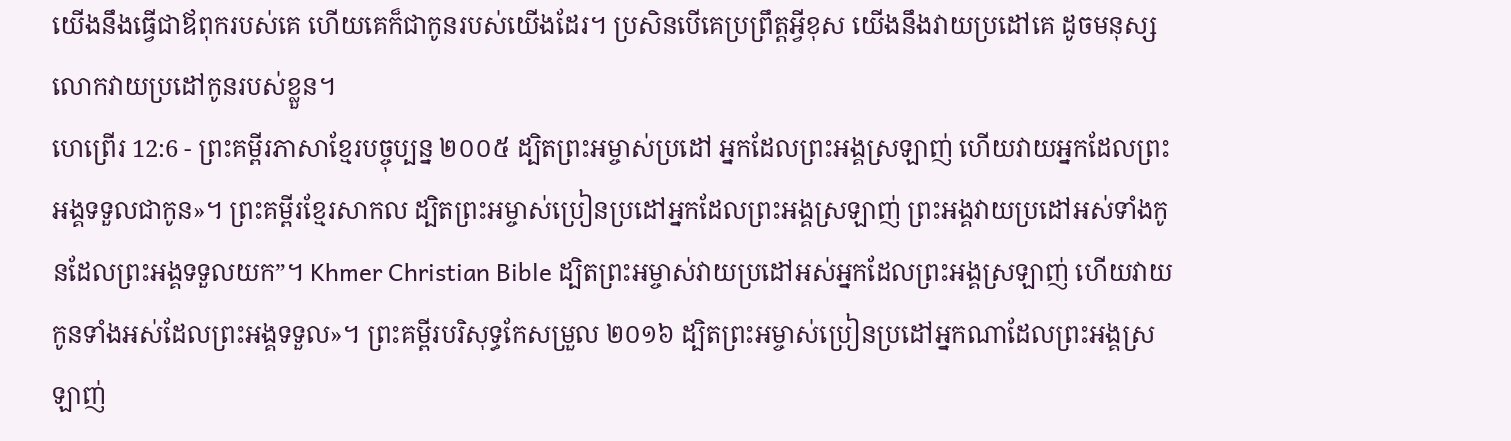យើងនឹងធ្វើជាឪពុករបស់គេ ហើយគេក៏ជាកូនរបស់យើងដែរ។ ប្រសិនបើគេប្រព្រឹត្តអ្វីខុស យើងនឹងវាយប្រដៅគេ ដូចមនុស្សលោកវាយប្រដៅកូនរបស់ខ្លួន។
ហេព្រើរ 12:6 - ព្រះគម្ពីរភាសាខ្មែរបច្ចុប្បន្ន ២០០៥ ដ្បិតព្រះអម្ចាស់ប្រដៅ អ្នកដែលព្រះអង្គស្រឡាញ់ ហើយវាយអ្នកដែលព្រះអង្គទទួលជាកូន»។ ព្រះគម្ពីរខ្មែរសាកល ដ្បិតព្រះអម្ចាស់ប្រៀនប្រដៅអ្នកដែលព្រះអង្គស្រឡាញ់ ព្រះអង្គវាយប្រដៅអស់ទាំងកូនដែលព្រះអង្គទទួលយក”។ Khmer Christian Bible ដ្បិតព្រះអម្ចាស់វាយប្រដៅអស់អ្នកដែលព្រះអង្គស្រឡាញ់ ហើយវាយកូនទាំងអស់ដែលព្រះអង្គទទួល»។ ព្រះគម្ពីរបរិសុទ្ធកែសម្រួល ២០១៦ ដ្បិតព្រះអម្ចាស់ប្រៀនប្រដៅអ្នកណាដែលព្រះអង្គស្រឡាញ់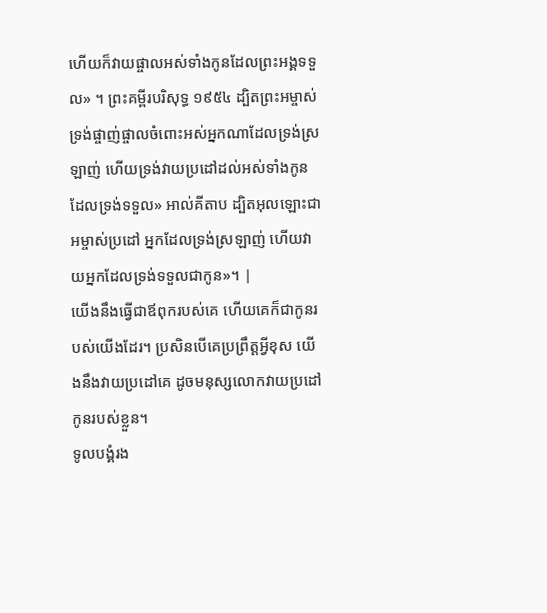ហើយក៏វាយផ្ចាលអស់ទាំងកូនដែលព្រះអង្គទទួល» ។ ព្រះគម្ពីរបរិសុទ្ធ ១៩៥៤ ដ្បិតព្រះអម្ចាស់ទ្រង់ផ្ចាញ់ផ្ចាលចំពោះអស់អ្នកណាដែលទ្រង់ស្រឡាញ់ ហើយទ្រង់វាយប្រដៅដល់អស់ទាំងកូនដែលទ្រង់ទទួល» អាល់គីតាប ដ្បិតអុលឡោះជាអម្ចាស់ប្រដៅ អ្នកដែលទ្រង់ស្រឡាញ់ ហើយវាយអ្នកដែលទ្រង់ទទួលជាកូន»។ |
យើងនឹងធ្វើជាឪពុករបស់គេ ហើយគេក៏ជាកូនរបស់យើងដែរ។ ប្រសិនបើគេប្រព្រឹត្តអ្វីខុស យើងនឹងវាយប្រដៅគេ ដូចមនុស្សលោកវាយប្រដៅកូនរបស់ខ្លួន។
ទូលបង្គំរង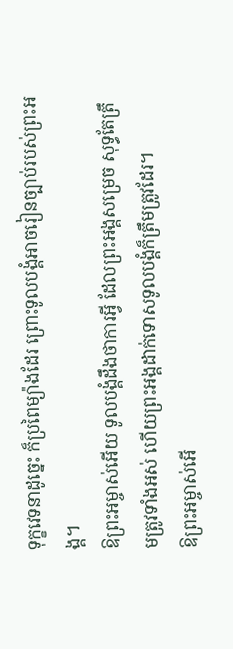ទុក្ខវេទនាដូច្នេះ ក៏ប្រពៃម្យ៉ាងដែរ ព្រោះទូលបង្គំអាចរៀនច្បាប់របស់ព្រះអង្គ។
ឱព្រះអម្ចាស់អើយ ទូលបង្គំដឹងថាការអ្វី ដែលព្រះអង្គសម្រេច សុទ្ធតែត្រឹមត្រូវទាំងអស់ ហើយព្រះអង្គដាក់ទោសទូលបង្គំក៏ត្រឹមត្រូវដែរ។
ឱព្រះអម្ចាស់អើ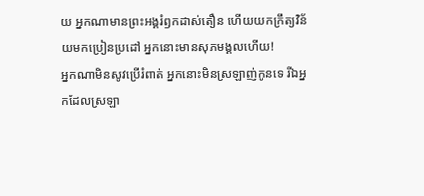យ អ្នកណាមានព្រះអង្គរំឭកដាស់តឿន ហើយយកក្រឹត្យវិន័យមកប្រៀនប្រដៅ អ្នកនោះមានសុភមង្គលហើយ!
អ្នកណាមិនសូវប្រើរំពាត់ អ្នកនោះមិនស្រឡាញ់កូនទេ រីឯអ្នកដែលស្រឡា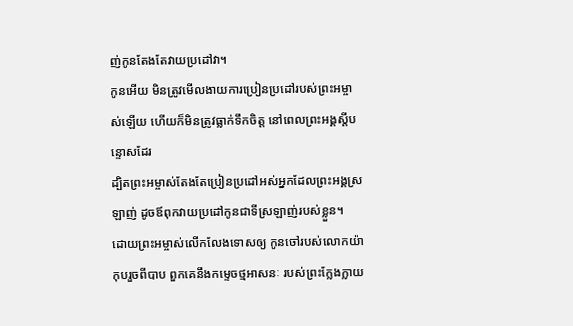ញ់កូនតែងតែវាយប្រដៅវា។
កូនអើយ មិនត្រូវមើលងាយការប្រៀនប្រដៅរបស់ព្រះអម្ចាស់ឡើយ ហើយក៏មិនត្រូវធ្លាក់ទឹកចិត្ត នៅពេលព្រះអង្គស្ដីបន្ទោសដែរ
ដ្បិតព្រះអម្ចាស់តែងតែប្រៀនប្រដៅអស់អ្នកដែលព្រះអង្គស្រឡាញ់ ដូចឪពុកវាយប្រដៅកូនជាទីស្រឡាញ់របស់ខ្លួន។
ដោយព្រះអម្ចាស់លើកលែងទោសឲ្យ កូនចៅរបស់លោកយ៉ាកុបរួចពីបាប ពួកគេនឹងកម្ទេចថ្មអាសនៈ របស់ព្រះក្លែងក្លាយ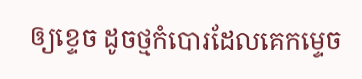ឲ្យខ្ទេច ដូចថ្មកំបោរដែលគេកម្ទេច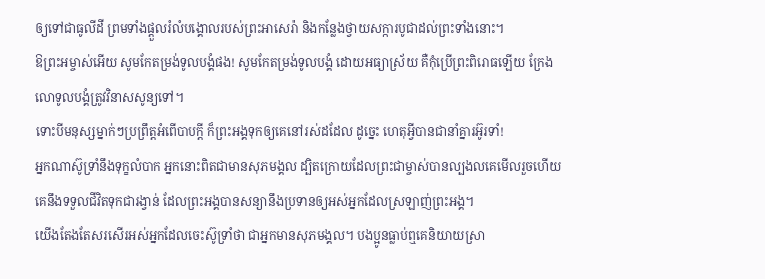ឲ្យទៅជាធូលីដី ព្រមទាំងផ្ដួលរំលំបង្គោលរបស់ព្រះអាសេរ៉ា និងកន្លែងថ្វាយសក្ការបូជាដល់ព្រះទាំងនោះ។
ឱព្រះអម្ចាស់អើយ សូមកែតម្រង់ទូលបង្គំផង! សូមកែតម្រង់ទូលបង្គំ ដោយអធ្យាស្រ័យ គឺកុំប្រើព្រះពិរោធឡើយ ក្រែងលោទូលបង្គំត្រូវវិនាសសូន្យទៅ។
ទោះបីមនុស្សម្នាក់ៗប្រព្រឹត្តអំពើបាបក្ដី ក៏ព្រះអង្គទុកឲ្យគេនៅរស់ដដែល ដូច្នេះ ហេតុអ្វីបានជានាំគ្នារអ៊ូរទាំ!
អ្នកណាស៊ូទ្រាំនឹងទុក្ខលំបាក អ្នកនោះពិតជាមានសុភមង្គល ដ្បិតក្រោយដែលព្រះជាម្ចាស់បានល្បងលគេមើលរួចហើយ គេនឹងទទួលជីវិតទុកជារង្វាន់ ដែលព្រះអង្គបានសន្យានឹងប្រទានឲ្យអស់អ្នកដែលស្រឡាញ់ព្រះអង្គ។
យើងតែងតែសរសើរអស់អ្នកដែលចេះស៊ូទ្រាំថា ជាអ្នកមានសុភមង្គល។ បងប្អូនធ្លាប់ឮគេនិយាយស្រា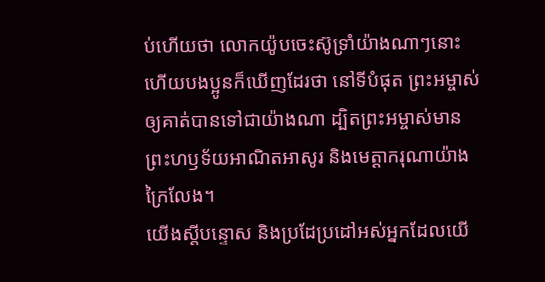ប់ហើយថា លោកយ៉ូបចេះស៊ូទ្រាំយ៉ាងណាៗនោះ ហើយបងប្អូនក៏ឃើញដែរថា នៅទីបំផុត ព្រះអម្ចាស់ឲ្យគាត់បានទៅជាយ៉ាងណា ដ្បិតព្រះអម្ចាស់មានព្រះហឫទ័យអាណិតអាសូរ និងមេត្តាករុណាយ៉ាងក្រៃលែង។
យើងស្ដីបន្ទោស និងប្រដែប្រដៅអស់អ្នកដែលយើ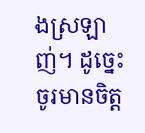ងស្រឡាញ់។ ដូច្នេះ ចូរមានចិត្ត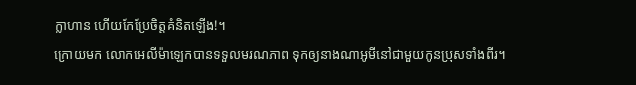ក្លាហាន ហើយកែប្រែចិត្តគំនិតឡើង!។
ក្រោយមក លោកអេលីម៉ាឡេកបានទទួលមរណភាព ទុកឲ្យនាងណាអូមីនៅជាមួយកូនប្រុសទាំងពីរ។